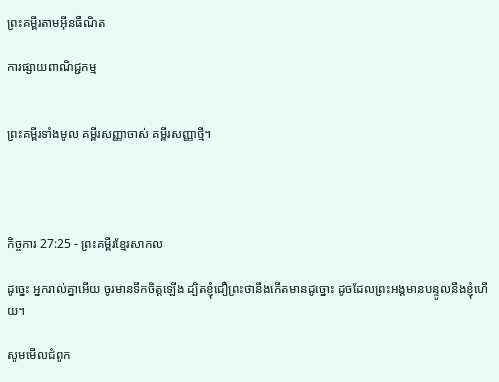ព្រះគម្ពីរតាមអ៊ីនធឺណិត

ការផ្សាយពាណិជ្ជកម្ម


ព្រះគម្ពីរទាំងមូល គម្ពីរសញ្ញាចាស់ គម្ពីរសញ្ញាថ្មី។




កិច្ចការ 27:25 - ព្រះគម្ពីរខ្មែរសាកល

ដូច្នេះ អ្នករាល់គ្នាអើយ ចូរមានទឹកចិត្តឡើង ដ្បិតខ្ញុំជឿព្រះថានឹងកើតមានដូច្នោះ ដូចដែលព្រះអង្គមានបន្ទូលនឹងខ្ញុំហើយ។

សូមមើលជំពូក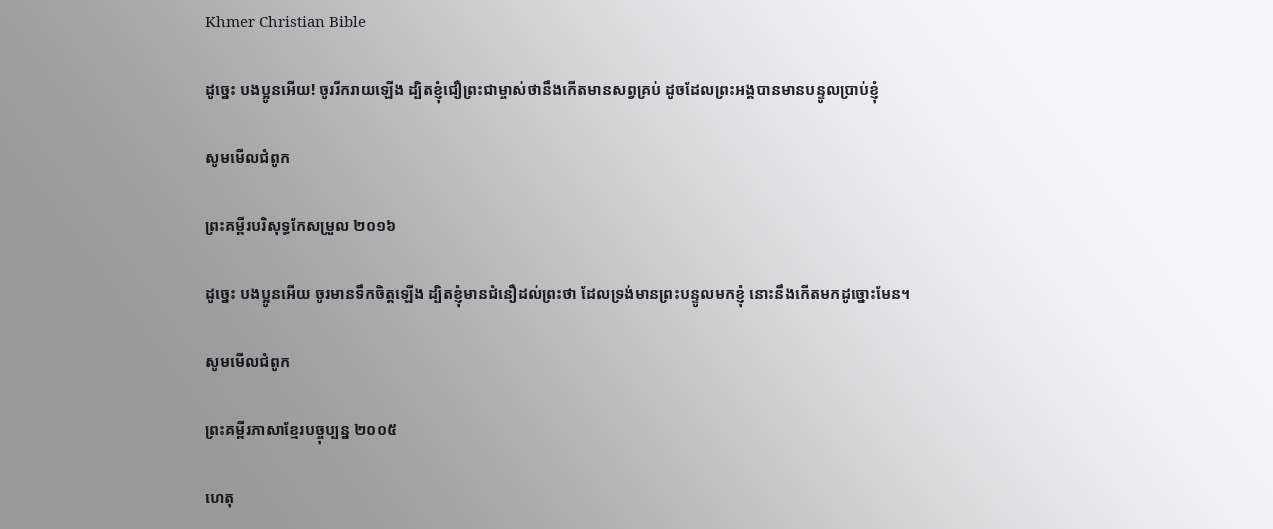Khmer Christian Bible

ដូច្នេះ បងប្អូនអើយ! ចូររីករាយឡើង ដ្បិតខ្ញុំជឿព្រះជាម្ចាស់ថានឹងកើតមានសព្វគ្រប់ ដូចដែលព្រះអង្គបានមានបន្ទូលប្រាប់ខ្ញុំ

សូមមើលជំពូក

ព្រះគម្ពីរបរិសុទ្ធកែសម្រួល ២០១៦

ដូច្នេះ បង‌ប្អូនអើយ ចូរមានទឹកចិត្តឡើង ដ្បិតខ្ញុំមានជំនឿដល់ព្រះថា ដែលទ្រង់មានព្រះ‌បន្ទូលមកខ្ញុំ នោះនឹងកើតមកដូច្នោះមែន។

សូមមើលជំពូក

ព្រះគម្ពីរភាសាខ្មែរបច្ចុប្បន្ន ២០០៥

ហេតុ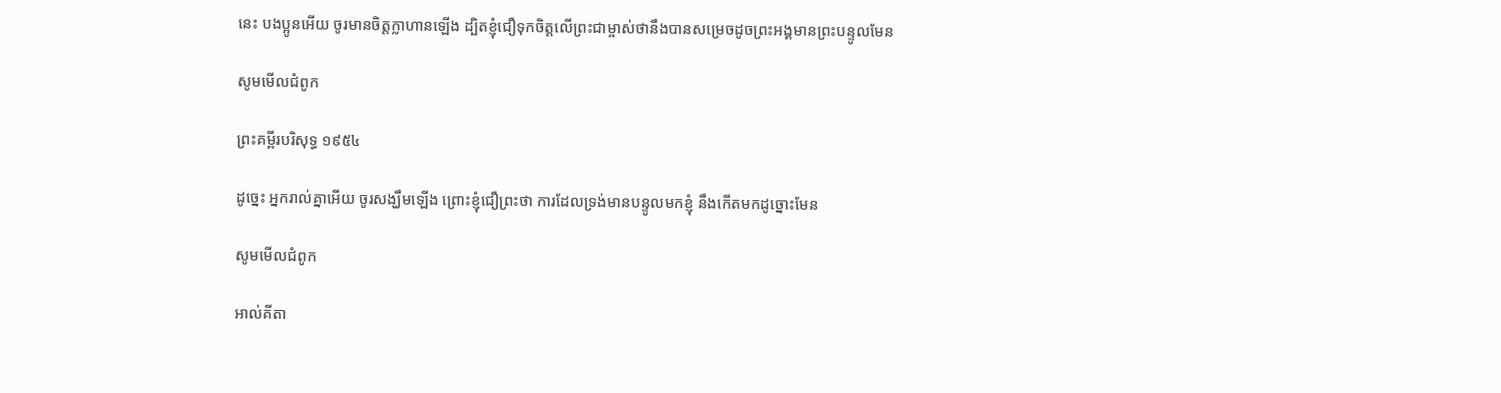នេះ បងប្អូនអើយ ចូរមានចិត្តក្លា‌ហានឡើង ដ្បិតខ្ញុំជឿទុកចិត្តលើព្រះ‌ជាម្ចាស់ថានឹងបានសម្រេចដូចព្រះអង្គមានព្រះ‌បន្ទូលមែន

សូមមើលជំពូក

ព្រះគម្ពីរបរិសុទ្ធ ១៩៥៤

ដូច្នេះ អ្នករាល់គ្នាអើយ ចូរសង្ឃឹមឡើង ព្រោះខ្ញុំជឿព្រះថា ការដែលទ្រង់មានបន្ទូលមកខ្ញុំ នឹងកើតមកដូច្នោះមែន

សូមមើលជំពូក

អាល់គីតា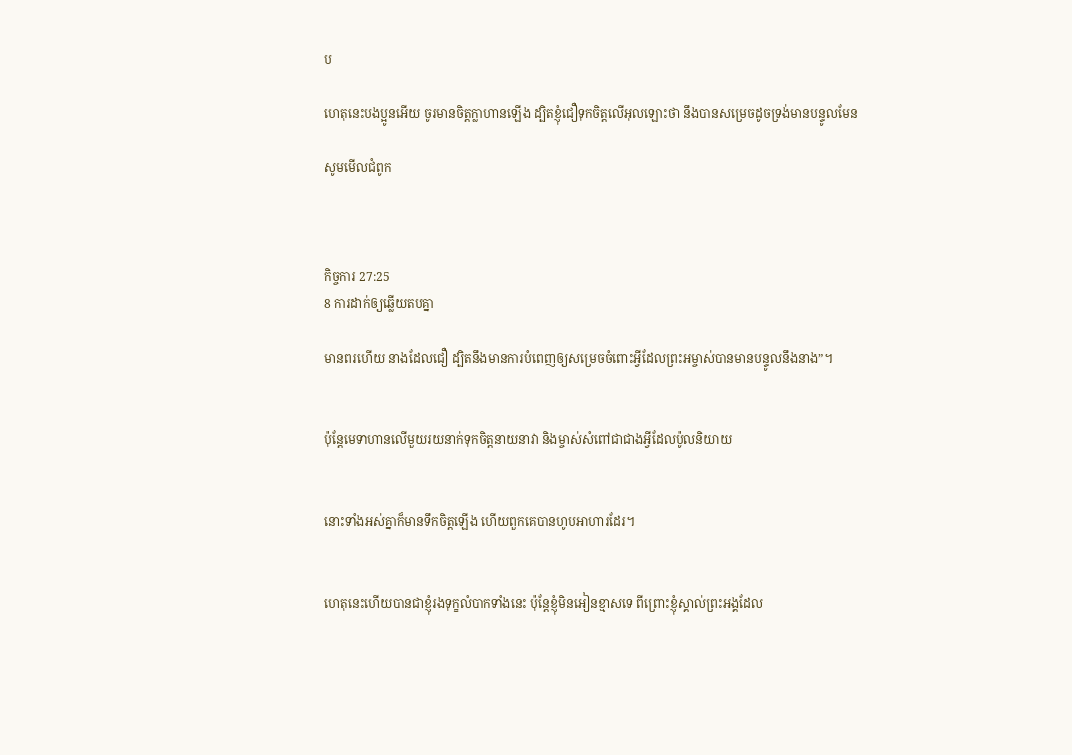ប

ហេតុនេះបងប្អូនអើយ ចូរមានចិត្ដក្លា‌ហានឡើង ដ្បិតខ្ញុំជឿទុកចិត្ដលើអុលឡោះថា នឹងបានសម្រេចដូចទ្រង់មានបន្ទូលមែន

សូមមើលជំពូក



កិច្ចការ 27:25
8 ការដាក់ឲ្យឆ្លើយតបគ្នា

មានពរហើយ នាងដែលជឿ ដ្បិតនឹងមានការបំពេញឲ្យសម្រេចចំពោះអ្វីដែលព្រះអម្ចាស់បានមានបន្ទូលនឹងនាង”។


ប៉ុន្តែមេទាហានលើមួយរយនាក់ទុកចិត្តនាយនាវា និងម្ចាស់សំពៅជាជាងអ្វីដែលប៉ូលនិយាយ


នោះទាំងអស់គ្នាក៏មានទឹកចិត្តឡើង ហើយពួកគេបានហូបអាហារដែរ។


ហេតុនេះហើយបានជាខ្ញុំរងទុក្ខលំបាកទាំងនេះ ប៉ុន្តែខ្ញុំមិនអៀនខ្មាសទេ ពីព្រោះខ្ញុំស្គាល់ព្រះអង្គដែល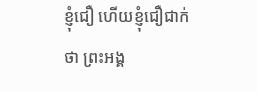ខ្ញុំជឿ ហើយខ្ញុំជឿជាក់ថា ព្រះអង្គ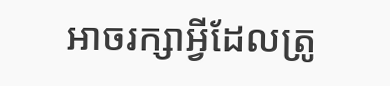អាចរក្សាអ្វីដែលត្រូ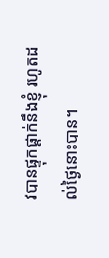វបានផ្ទុកផ្ដាក់នឹងខ្ញុំ រហូតដល់ថ្ងៃនោះបាន។